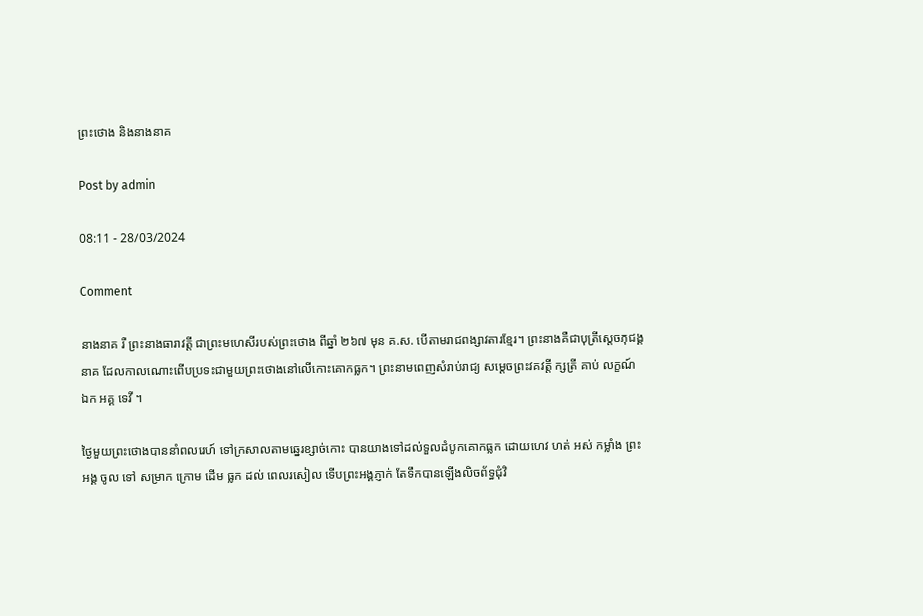ព្រះថោង និងនាងនាគ

Post by admin

08:11 - 28/03/2024

Comment

នាងនាគ រឺ ព្រះនាងធារាវត្តី ជាព្រះមហេសីរបស់ព្រះថោង ពីឆ្នាំ ២៦៧ មុន គ.ស. បើតាមរាជពង្សាវតារខ្មែរ។ ព្រះនាងគឺជាបុត្រីស្ដេចភុជង្គនាគ ដែលកាលណោះពើបប្រទះជាមួយព្រះថោងនៅលើកោះគោកធ្លក។ ព្រះនាមពេញសំរាប់រាជ្យ សម្ដេចព្រះវគវត្ដី ក្សត្រី គាប់ លក្ខណ៍ ឯក អគ្គ ទេវី ។

ថ្ងៃមួយព្រះថោងបាននាំពលរេហ៍ ទៅក្រសាលតាមឆ្នេរខ្សាច់កោះ បានយាងទៅដល់ទួលដំបូកគោកធ្លក ដោយហេវ ហត់ អស់ កម្លាំង ព្រះអង្គ ចូល ទៅ សម្រាក ក្រោម ដើម ធ្លក ដល់ ពេលរសៀល ទើបព្រះអង្គភ្ញាក់ តែទឹកបានឡើងលិចព័ទ្ធជុំវិ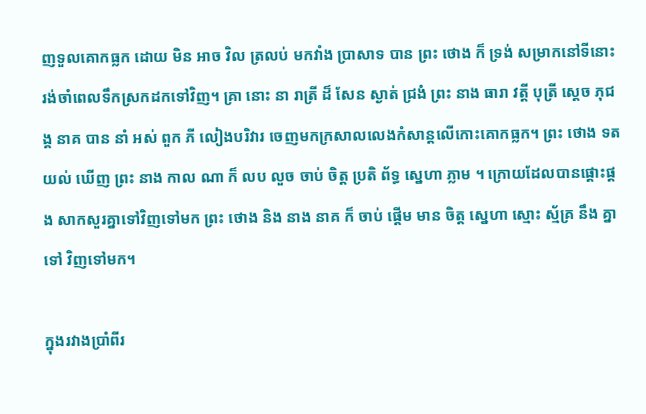ញទួលគោកធ្លក ដោយ មិន អាច វិល ត្រលប់ មកវាំង ប្រាសាទ បាន ព្រះ ថោង ក៏ ទ្រង់ សម្រាកនៅទីនោះ រង់ចាំពេលទឹកស្រកដកទៅវិញ។ គ្រា នោះ នា រាត្រី ដ៏ សែន ស្ងាត់ ជ្រងំ ព្រះ នាង ធារា វត្ដី បុត្រី សេ្ដច ភុជង្គ នាគ បាន នាំ អស់ ពួក ភី លៀងបរិវារ ចេញមកក្រសាលលេងកំសាន្ដលើកោះគោកធ្លក។ ព្រះ ថោង ទត យល់ ឃើញ ព្រះ នាង កាល ណា ក៏ លប លួច ចាប់ ចិត្ដ ប្រតិ ព័ទ្ធ ស្នេហា ភ្លាម ។ ក្រោយដែលបានផ្ដោះផ្ដង សាកសួរគ្នាទៅវិញទៅមក ព្រះ ថោង និង នាង នាគ ក៏ ចាប់ ផ្ដើម មាន ចិត្ដ ស្នេហា ស្មោះ ស្ម័គ្រ នឹង គ្នា ទៅ វិញទៅមក។

ក្នុងរវាងប្រាំពីរ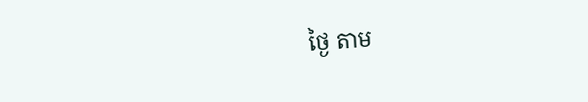ថ្ងៃ តាម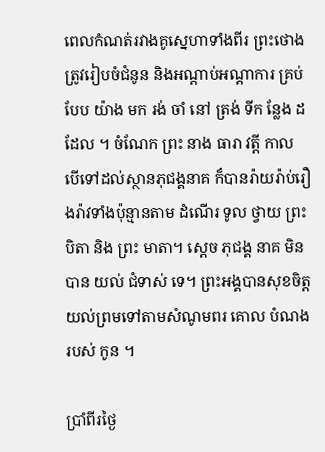ពេលកំណត់រវាងគូស្នេហាទាំងពីរ ព្រះថោងត្រូវរៀបចំជំនូន និងអណ្ដាប់អណ្ដាការ គ្រប់ បែប យ៉ាង មក រង់ ចាំ នៅ ត្រង់ ទីក ន្លែង ដដែល ។ ចំណែក ព្រះ នាង ធារា វត្ដី កាល បើទៅដល់ស្ថានភុជង្គនាគ ក៏បានរ៉ាយរ៉ាប់រឿងរ៉ាវទាំងប៉ុន្មានតាម ដំណើរ ទូល ថ្វាយ ព្រះ បិតា និង ព្រះ មាតា។ ស្ដេច ភុជង្គ នាគ មិន បាន យល់ ជំទាស់ ទេ។ ព្រះអង្គបានសុខចិត្ដយល់ព្រមទៅតាមសំណូមពរ គោល បំណង របស់ កូន ។

ប្រាំពីរថ្ងៃ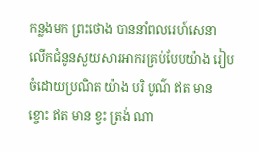កន្លងមក ព្រះថោង បាននាំពលរេហ៍សេនា លើកជំនូនសួយសារអាករគ្រប់បែបយ៉ាង រៀបចំដោយប្រណិត យ៉ាង បរិ បូណ៌ ឥត មាន ខ្ចោះ ឥត មាន ខ្វះ ត្រង់ ណា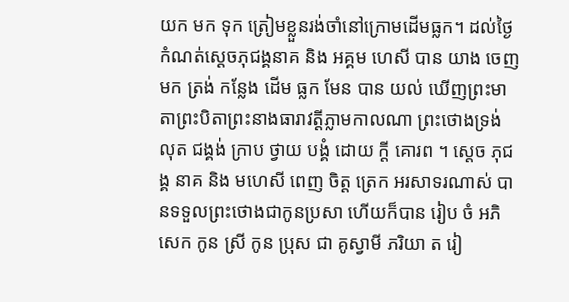យក មក ទុក ត្រៀមខ្លួនរង់ចាំនៅក្រោមដើមធ្លក។ ដល់ថ្ងៃកំណត់ស្ដេចភុជង្គនាគ និង អគ្គម ហេសី បាន យាង ចេញ មក ត្រង់ កន្លែង ដើម ធ្លក មែន បាន យល់ ឃើញព្រះមាតាព្រះបិតាព្រះនាងធារាវត្ដីភ្លាមកាលណា ព្រះថោងទ្រង់ លុត ជង្គង់ ក្រាប ថ្វាយ បង្គំ ដោយ ក្ដី គោរព ។ ស្ដេច ភុជង្គ នាគ និង មហេសី ពេញ ចិត្ដ ត្រេក អរសាទរណាស់ បានទទួលព្រះថោងជាកូនប្រសា ហើយក៏បាន រៀប ចំ អភិ សេក កូន ស្រី កូន ប្រុស ជា គូស្វាមី ភរិយា ត រៀ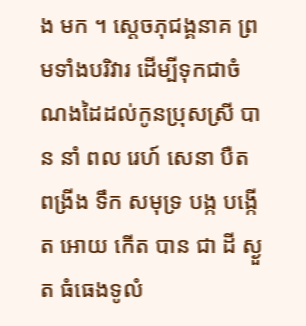ង មក ។ ស្ដេចភុជង្គនាគ ព្រមទាំងបរិវារ ដើម្បីទុកជាចំណងដៃដល់កូនប្រុសស្រី បាន នាំ ពល រេហ៍ សេនា បឺត ពង្រីង ទឹក សមុទ្រ បង្ក បង្កើត អោយ កើត បាន ជា ដី ស្ងួត ធំធេងទូលំ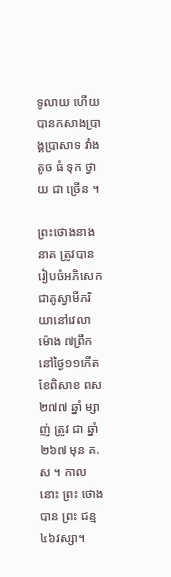ទូលាយ ហើយបានកសាងប្រាង្គប្រាសាទ វាំង តូច ធំ ទុក ថ្វាយ ជា ច្រើន ។

ព្រះថោងនាងនាគ ត្រូវបានរៀបចំអភិសេក ជាគូស្វាមីភរិយានៅវេលាម៉ោង ៧ព្រឹក នៅថ្ងៃ១១កើត ខែពិសាខ ពស ២៧៧ ឆ្នាំ ម្សាញ់ ត្រូវ ជា ឆ្នាំ ២៦៧ មុន គ.ស ។ កាល នោះ ព្រះ ថោង បាន ព្រះ ជន្ម ៤៦វស្សា។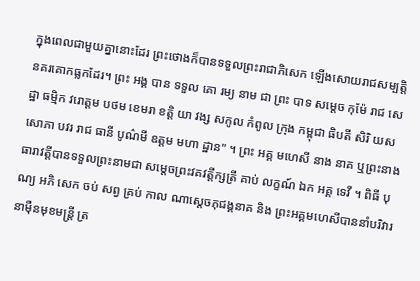ក្នុងពេលជាមួយគ្នានោះដែរ ព្រះថោងក៏បានទទួលព្រះរាជាភិសេក ឡើងសោយរាជសម្បត្ដិនគរគោកធ្លកដែរ។ ព្រះ អង្គ បាន ទទួល គោ រម្យ នាម ជា ព្រះ បាទ សម្ដេច កុម៉ែ រាជ សេដ្ឋា ធម្មិក វរោត្ដម បថម ខេមរា ខត្ដិ យា វង្ស សកូល កំពូល ក្រុង កម្ពុជា ធិបតី សិរិ យស សោភា បវរ រាជ ធានី បូណ៌មី ឧត្ដម មហា ដ្ឋាន" ។ ព្រះ អគ្គ មហេសី នាង នាគ ឬព្រះនាងធារាវត្ដីបានទទួលព្រះនាមជា សម្ដេចព្រះវគវត្ដីក្សត្រី គាប់ លក្ខណ៍ ឯក អគ្គ ទេវី ។ ពិធី បុណ្យ អភិ សេក ចប់ សព្វ គ្រប់ កាល ណាស្ដេចភុជង្គនាគ និង ព្រះអគ្គមហេសីបាននាំបរិវារនាម៉ឺនមុខមន្រ្ដី ត្រ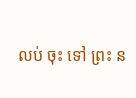លប់ ចុះ ទៅ ព្រះ ន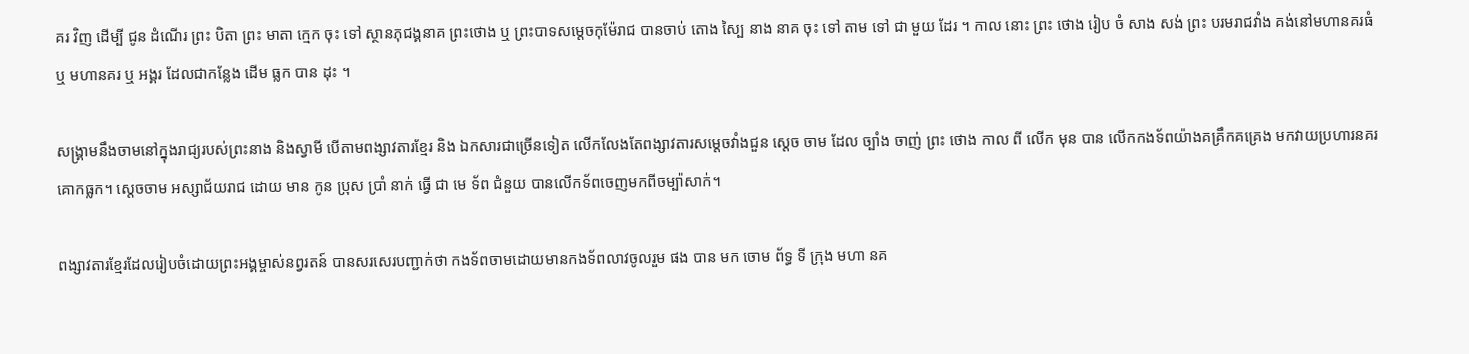គរ វិញ ដើម្បី ជូន ដំណើរ ព្រះ បិតា ព្រះ មាតា ក្មេក ចុះ ទៅ ស្ថានភុជង្គនាគ ព្រះថោង ឬ ព្រះបាទសម្ដេចកុម៉ែរាជ បានចាប់ តោង ស្បៃ នាង នាគ ចុះ ទៅ តាម ទៅ ជា មួយ ដែរ ។ កាល នោះ ព្រះ ថោង រៀប ចំ សាង សង់ ព្រះ បរមរាជវាំង គង់នៅមហានគរធំ ឬ មហានគរ ឬ អង្គរ ដែលជាកន្លែង ដើម ធ្លក បាន ដុះ ។

សង្គ្រាមនឹងចាមនៅក្នុងរាជ្យរបស់ព្រះនាង និងស្វាមី បើតាមពង្សាវតារខ្មែរ និង ឯកសារជាច្រើនទៀត លើកលែងតែពង្សាវតារសម្ដេចវាំងជួន ស្ដេច ចាម ដែល ច្បាំង ចាញ់ ព្រះ ថោង កាល ពី លើក មុន បាន លើកកងទ័ពយ៉ាងគគ្រឹកគគ្រេង មកវាយប្រហារនគរគោកធ្លក។ ស្ដេចចាម អស្សាជ័យរាជ ដោយ មាន កូន ប្រុស ប្រាំ នាក់ ធ្វើ ជា មេ ទ័ព ជំនួយ បានលើកទ័ពចេញមកពីចម្ប៉ាសាក់។

ពង្សាវតារខ្មែរដែលរៀបចំដោយព្រះអង្គម្ចាស់នព្វរតន៍ បានសរសេរបញ្ជាក់ថា កងទ័ពចាមដោយមានកងទ័ពលាវចូលរួម ផង បាន មក ចោម ព័ទ្ធ ទី ក្រុង មហា នគ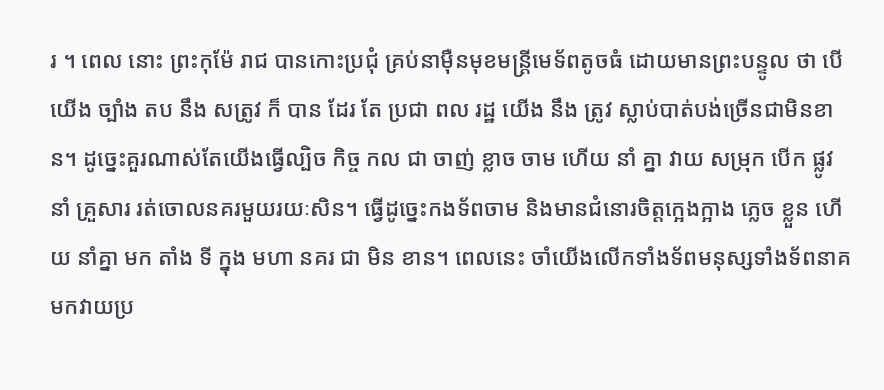រ ។ ពេល នោះ ព្រះកុម៉ែ រាជ បានកោះប្រជុំ គ្រប់នាម៉ឺនមុខមន្រ្ដីមេទ័ពតូចធំ ដោយមានព្រះបន្ទូល ថា បើ យើង ច្បាំង តប នឹង សត្រូវ ក៏ បាន ដែរ តែ ប្រជា ពល រដ្ឋ យើង នឹង ត្រូវ ស្លាប់បាត់បង់ច្រើនជាមិនខាន។ ដូច្នេះគួរណាស់តែយើងធ្វើល្បិច កិច្ច កល ជា ចាញ់ ខ្លាច ចាម ហើយ នាំ គ្នា វាយ សម្រុក បើក ផ្លូវ នាំ គ្រួសារ រត់ចោលនគរមួយរយៈសិន។ ធ្វើដូច្នេះកងទ័ពចាម និងមានជំនោរចិត្ដក្អេងក្អាង ភ្លេច ខ្លួន ហើយ នាំគ្នា មក តាំង ទី ក្នុង មហា នគរ ជា មិន ខាន។ ពេលនេះ ចាំយើងលើកទាំងទ័ពមនុស្សទាំងទ័ពនាគមកវាយប្រ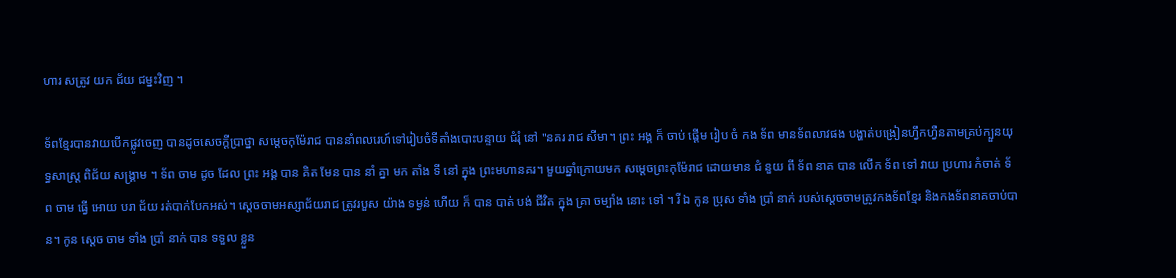ហារ សត្រូវ យក ជ័យ ជម្នះវិញ ។

ទ័ពខ្មែរបានវាយបើកផ្លូវចេញ បានដូចសេចក្ដីប្រាថ្នា សម្ដេចកុម៉ែរាជ បាននាំពលរេហ៍ទៅរៀបចំទីតាំងបោះបន្ទាយ ជំរុំ នៅ "នគរ រាជ សីមា។ ព្រះ អង្គ ក៏ ចាប់ ផ្ដើម រៀប ចំ កង ទ័ព មានទ័ពលាវផង បង្ហាត់បង្រៀនហ្វឹកហ្វឺនតាមគ្រប់ក្បួនយុទ្ធសាស្រ្ដ ពិជ័យ សង្រ្គាម ។ ទ័ព ចាម ដូច ដែល ព្រះ អង្គ បាន គិត មែន បាន នាំ គ្នា មក តាំង ទី នៅ ក្នុង ព្រះមហានគរ។ មួយឆ្នាំក្រោយមក សម្ដេចព្រះកុម៉ែរាជ ដោយមាន ជំ នួយ ពី ទ័ព នាគ បាន លើក ទ័ព ទៅ វាយ ប្រហារ កំចាត់ ទ័ព ចាម ធ្វើ អោយ បរា ជ័យ រត់បាក់បែកអស់។ ស្ដេចចាមអស្សាជ័យរាជ ត្រូវរបួស យ៉ាង ទម្ងន់ ហើយ ក៏ បាន បាត់ បង់ ជីវិត ក្នុង គ្រា ចម្បាំង នោះ ទៅ ។ រី ឯ កូន ប្រុស ទាំង ប្រាំ នាក់ របស់ស្ដេចចាមត្រូវកងទ័ពខ្មែរ និងកងទ័ពនាគចាប់បាន។ កូន ស្ដេច ចាម ទាំង ប្រាំ នាក់ បាន ទទួល ខ្លួន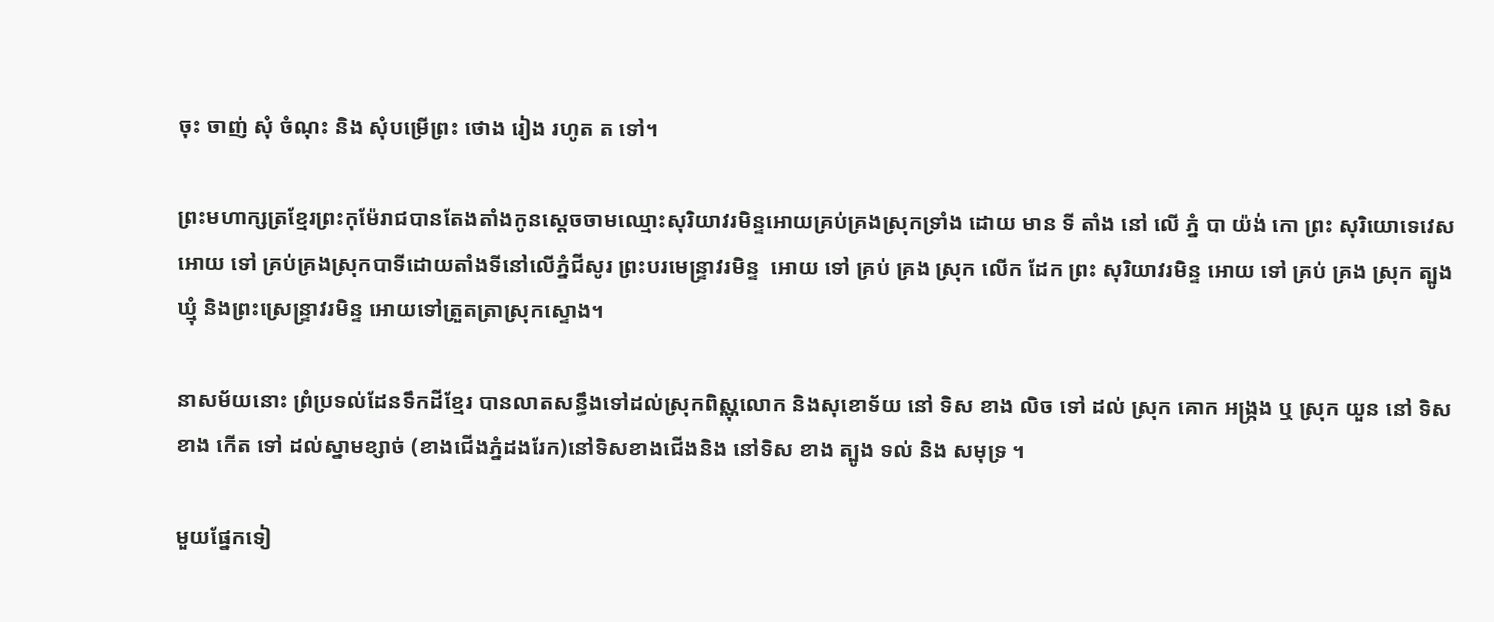ចុះ ចាញ់ សុំ ចំណុះ និង សុំបម្រើព្រះ ថោង រៀង រហូត ត ទៅ។

ព្រះមហាក្សត្រខ្មែរព្រះកុម៉ែរាជបានតែងតាំងកូនស្ដេចចាមឈ្មោះសុរិយាវរមិន្ទអោយគ្រប់គ្រងស្រុកទ្រាំង ដោយ មាន ទី តាំង នៅ លើ ភ្នំ បា យ៉ង់ កោ ព្រះ សុរិយោទេវេស អោយ ទៅ គ្រប់គ្រងស្រុកបាទីដោយតាំងទីនៅលើភ្នំជីសូរ ព្រះបរមេន្ទ្រាវរមិន្ទ  អោយ ទៅ គ្រប់ គ្រង ស្រុក លើក ដែក ព្រះ សុរិយាវរមិន្ទ អោយ ទៅ គ្រប់ គ្រង ស្រុក ត្បូងឃ្មុំ និងព្រះស្រេន្ទ្រាវរមិន្ទ អោយទៅត្រួតត្រាស្រុកស្ទោង។

នាសម័យនោះ ព្រំប្រទល់ដែនទឹកដីខ្មែរ បានលាតសន្ធឹងទៅដល់ស្រុកពិស្ណុលោក និងសុខោទ័យ នៅ ទិស ខាង លិច ទៅ ដល់ ស្រុក គោក អង្រ្កង ឬ ស្រុក យួន នៅ ទិស ខាង កើត ទៅ ដល់ស្នាមខ្សាច់ (ខាងជើងភ្នំដងរែក)នៅទិសខាងជើងនិង នៅទិស ខាង ត្បូង ទល់ និង សមុទ្រ ។

មួយផ្នែកទៀ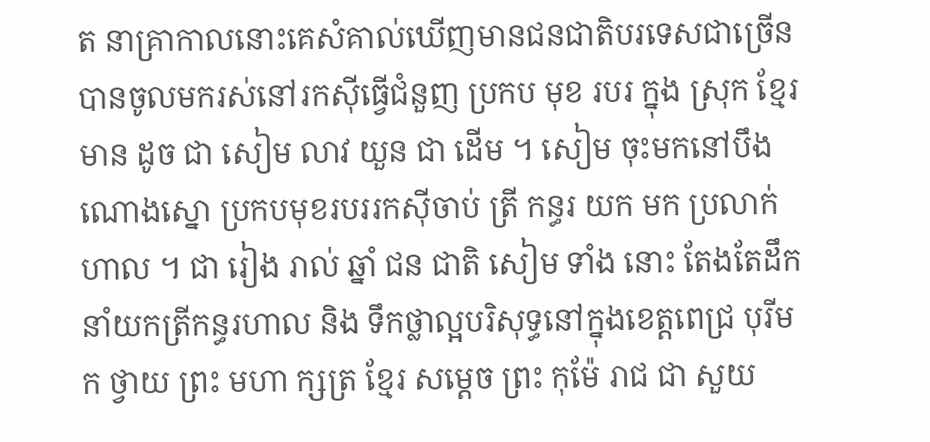ត នាគ្រាកាលនោះគេសំគាល់ឃើញមានជនជាតិបរទេសជាច្រើន បានចូលមករស់នៅរកស៊ីធ្វើជំនួញ ប្រកប មុខ របរ ក្នុង ស្រុក ខ្មែរ មាន ដូច ជា សៀម លាវ យួន ជា ដើម ។ សៀម ចុះមកនៅបឹងណោងស្នោ ប្រកបមុខរបររកស៊ីចាប់ ត្រី កន្ធរ យក មក ប្រលាក់ ហាល ។ ជា រៀង រាល់ ឆ្នាំ ជន ជាតិ សៀម ទាំង នោះ តែងតែដឹកនាំយកត្រីកន្ធរហាល និង ទឹកថ្លាល្អបរិសុទ្ធនៅក្នុងខេត្ដពេជ្រ បុរីមក ថ្វាយ ព្រះ មហា ក្សត្រ ខ្មែរ សម្ដេច ព្រះ កុម៉ែ រាជ ជា សួយ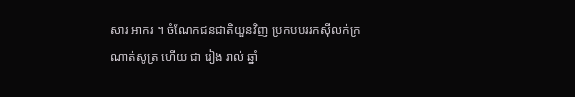សារ អាករ ។ ចំណែកជនជាតិយួនវិញ ប្រកបបររកស៊ីលក់ក្រណាត់សូត្រ ហើយ ជា រៀង រាល់ ឆ្នាំ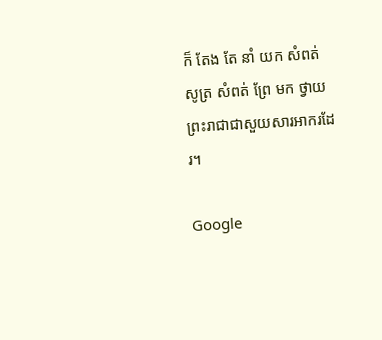ក៏ តែង តែ នាំ យក សំពត់ សូត្រ សំពត់ ព្រែ មក ថ្វាយ ព្រះរាជាជាសួយសារអាករដែរ។

Google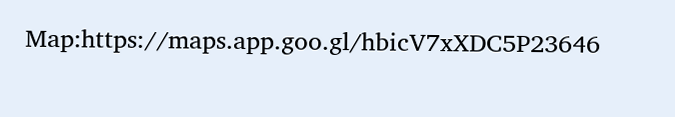Map:https://maps.app.goo.gl/hbicV7xXDC5P23646